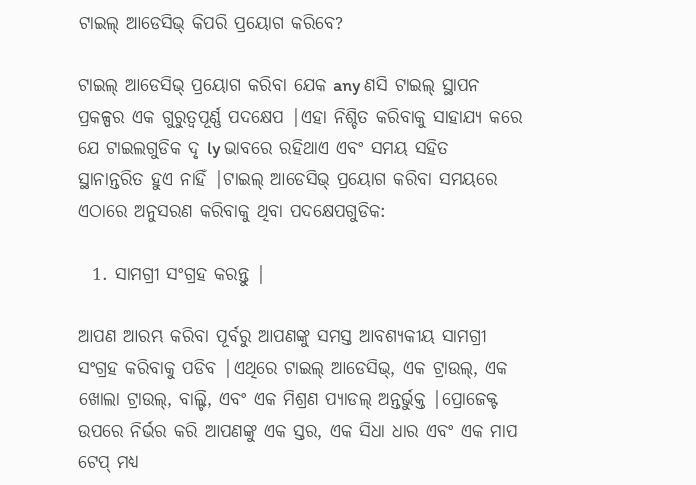ଟାଇଲ୍ ଆଡେସିଭ୍ କିପରି ପ୍ରୟୋଗ କରିବେ?

ଟାଇଲ୍ ଆଡେସିଭ୍ ପ୍ରୟୋଗ କରିବା ଯେକ any ଣସି ଟାଇଲ୍ ସ୍ଥାପନ ପ୍ରକଳ୍ପର ଏକ ଗୁରୁତ୍ୱପୂର୍ଣ୍ଣ ପଦକ୍ଷେପ |ଏହା ନିଶ୍ଚିତ କରିବାକୁ ସାହାଯ୍ୟ କରେ ଯେ ଟାଇଲଗୁଡିକ ଦୃ ly ଭାବରେ ରହିଥାଏ ଏବଂ ସମୟ ସହିତ ସ୍ଥାନାନ୍ତରିତ ହୁଏ ନାହିଁ |ଟାଇଲ୍ ଆଡେସିଭ୍ ପ୍ରୟୋଗ କରିବା ସମୟରେ ଏଠାରେ ଅନୁସରଣ କରିବାକୁ ଥିବା ପଦକ୍ଷେପଗୁଡିକ:

  1. ସାମଗ୍ରୀ ସଂଗ୍ରହ କରନ୍ତୁ |

ଆପଣ ଆରମ୍ଭ କରିବା ପୂର୍ବରୁ ଆପଣଙ୍କୁ ସମସ୍ତ ଆବଶ୍ୟକୀୟ ସାମଗ୍ରୀ ସଂଗ୍ରହ କରିବାକୁ ପଡିବ |ଏଥିରେ ଟାଇଲ୍ ଆଡେସିଭ୍, ଏକ ଟ୍ରାଉଲ୍, ଏକ ଖୋଲା ଟ୍ରାଉଲ୍, ବାଲ୍ଟି, ଏବଂ ଏକ ମିଶ୍ରଣ ପ୍ୟାଡଲ୍ ଅନ୍ତର୍ଭୁକ୍ତ |ପ୍ରୋଜେକ୍ଟ ଉପରେ ନିର୍ଭର କରି ଆପଣଙ୍କୁ ଏକ ସ୍ତର, ଏକ ସିଧା ଧାର ଏବଂ ଏକ ମାପ ଟେପ୍ ମଧ୍ୟ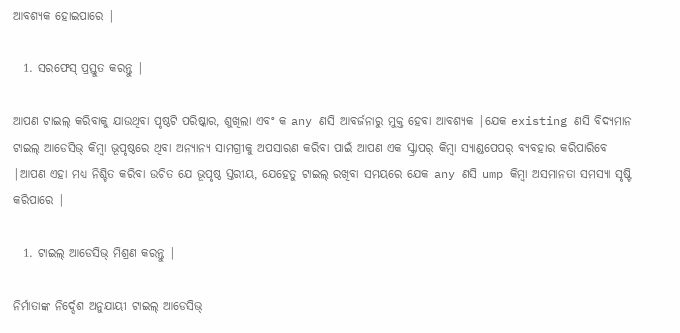ଆବଶ୍ୟକ ହୋଇପାରେ |

  1. ସରଫେସ୍ ପ୍ରସ୍ତୁତ କରନ୍ତୁ |

ଆପଣ ଟାଇଲ୍ କରିବାକୁ ଯାଉଥିବା ପୃଷ୍ଠଟି ପରିଷ୍କାର, ଶୁଖିଲା ଏବଂ କ any ଣସି ଆବର୍ଜନାରୁ ମୁକ୍ତ ହେବା ଆବଶ୍ୟକ |ଯେକ existing ଣସି ବିଦ୍ୟମାନ ଟାଇଲ୍ ଆଡେସିଭ୍ କିମ୍ବା ଭୂପୃଷ୍ଠରେ ଥିବା ଅନ୍ୟାନ୍ୟ ସାମଗ୍ରୀକୁ ଅପସାରଣ କରିବା ପାଇଁ ଆପଣ ଏକ ସ୍କ୍ରାପର୍ କିମ୍ବା ସ୍ୟାଣ୍ଡପେପର୍ ବ୍ୟବହାର କରିପାରିବେ |ଆପଣ ଏହା ମଧ୍ୟ ନିଶ୍ଚିତ କରିବା ଉଚିତ ଯେ ଭୂପୃଷ୍ଠ ସ୍ତରୀୟ, ଯେହେତୁ ଟାଇଲ୍ ରଖିବା ସମୟରେ ଯେକ any ଣସି ump କିମ୍ବା ଅସମାନତା ସମସ୍ୟା ସୃଷ୍ଟି କରିପାରେ |

  1. ଟାଇଲ୍ ଆଡେସିଭ୍ ମିଶ୍ରଣ କରନ୍ତୁ |

ନିର୍ମାତାଙ୍କ ନିର୍ଦ୍ଦେଶ ଅନୁଯାୟୀ ଟାଇଲ୍ ଆଡେସିଭ୍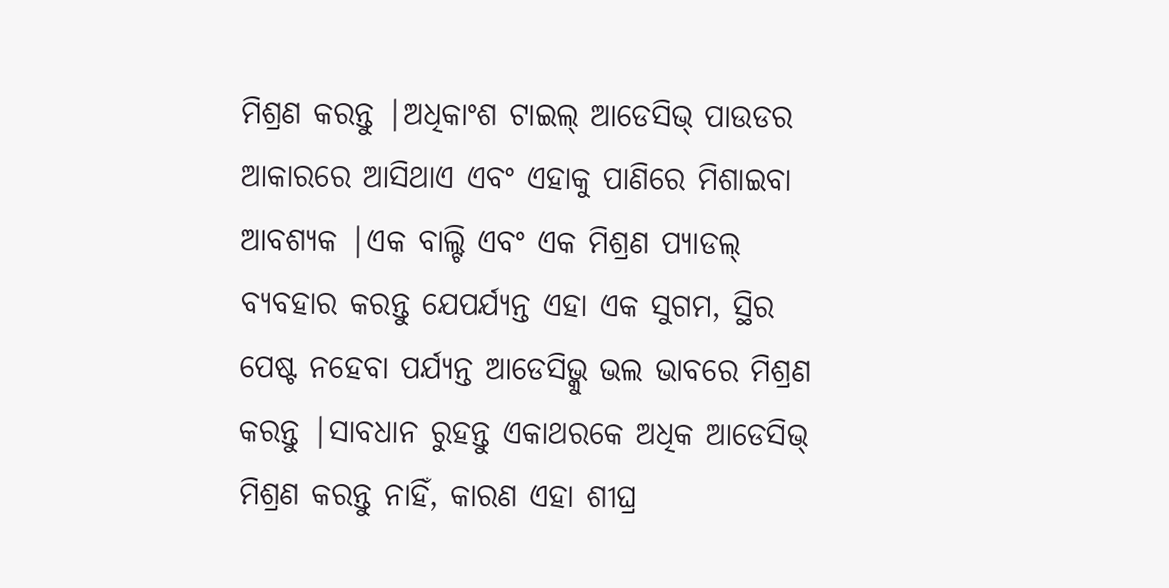ମିଶ୍ରଣ କରନ୍ତୁ |ଅଧିକାଂଶ ଟାଇଲ୍ ଆଡେସିଭ୍ ପାଉଡର ଆକାରରେ ଆସିଥାଏ ଏବଂ ଏହାକୁ ପାଣିରେ ମିଶାଇବା ଆବଶ୍ୟକ |ଏକ ବାଲ୍ଟି ଏବଂ ଏକ ମିଶ୍ରଣ ପ୍ୟାଡଲ୍ ବ୍ୟବହାର କରନ୍ତୁ ଯେପର୍ଯ୍ୟନ୍ତ ଏହା ଏକ ସୁଗମ, ସ୍ଥିର ପେଷ୍ଟ ନହେବା ପର୍ଯ୍ୟନ୍ତ ଆଡେସିଭ୍କୁ ଭଲ ଭାବରେ ମିଶ୍ରଣ କରନ୍ତୁ |ସାବଧାନ ରୁହନ୍ତୁ ଏକାଥରକେ ଅଧିକ ଆଡେସିଭ୍ ମିଶ୍ରଣ କରନ୍ତୁ ନାହିଁ, କାରଣ ଏହା ଶୀଘ୍ର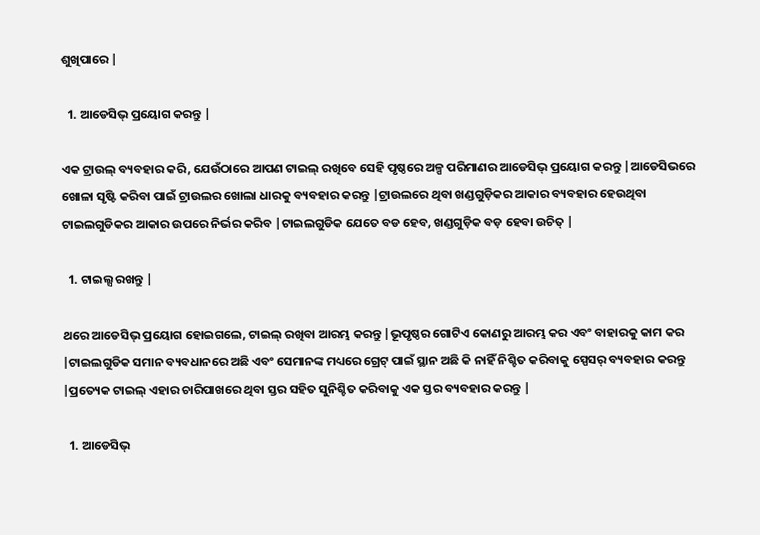ଶୁଖିପାରେ |

  1. ଆଡେସିଭ୍ ପ୍ରୟୋଗ କରନ୍ତୁ |

ଏକ ଟ୍ରାଉଲ୍ ବ୍ୟବହାର କରି, ଯେଉଁଠାରେ ଆପଣ ଟାଇଲ୍ ରଖିବେ ସେହି ପୃଷ୍ଠରେ ଅଳ୍ପ ପରିମାଣର ଆଡେସିଭ୍ ପ୍ରୟୋଗ କରନ୍ତୁ |ଆଡେସିଭରେ ଖୋଳା ସୃଷ୍ଟି କରିବା ପାଇଁ ଟ୍ରାଉଲର ଖୋଲା ଧାରକୁ ବ୍ୟବହାର କରନ୍ତୁ |ଟ୍ରାଉଲରେ ଥିବା ଖଣ୍ଡଗୁଡ଼ିକର ଆକାର ବ୍ୟବହାର ହେଉଥିବା ଟାଇଲଗୁଡିକର ଆକାର ଉପରେ ନିର୍ଭର କରିବ |ଟାଇଲଗୁଡିକ ଯେତେ ବଡ ହେବ, ଖଣ୍ଡଗୁଡ଼ିକ ବଡ଼ ହେବା ଉଚିତ୍ |

  1. ଟାଇଲ୍ସ ରଖନ୍ତୁ |

ଥରେ ଆଡେସିଭ୍ ପ୍ରୟୋଗ ହୋଇଗଲେ, ଟାଇଲ୍ ରଖିବା ଆରମ୍ଭ କରନ୍ତୁ |ଭୂପୃଷ୍ଠର ଗୋଟିଏ କୋଣରୁ ଆରମ୍ଭ କର ଏବଂ ବାହାରକୁ କାମ କର |ଟାଇଲଗୁଡିକ ସମାନ ବ୍ୟବଧାନରେ ଅଛି ଏବଂ ସେମାନଙ୍କ ମଧ୍ୟରେ ଗ୍ରେଟ୍ ପାଇଁ ସ୍ଥାନ ଅଛି କି ନାହିଁ ନିଶ୍ଚିତ କରିବାକୁ ସ୍ପେସର୍ ବ୍ୟବହାର କରନ୍ତୁ |ପ୍ରତ୍ୟେକ ଟାଇଲ୍ ଏହାର ଚାରିପାଖରେ ଥିବା ସ୍ତର ସହିତ ସୁନିଶ୍ଚିତ କରିବାକୁ ଏକ ସ୍ତର ବ୍ୟବହାର କରନ୍ତୁ |

  1. ଆଡେସିଭ୍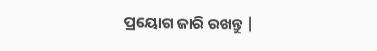ପ୍ରୟୋଗ ଜାରି ରଖନ୍ତୁ |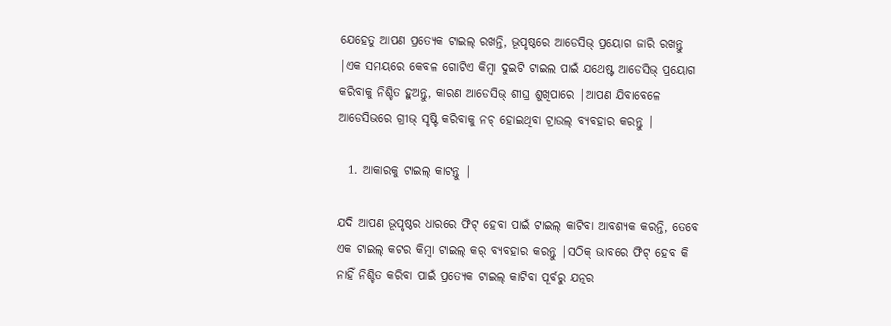ଯେହେତୁ ଆପଣ ପ୍ରତ୍ୟେକ ଟାଇଲ୍ ରଖନ୍ତି, ଭୂପୃଷ୍ଠରେ ଆଡେସିଭ୍ ପ୍ରୟୋଗ ଜାରି ରଖନ୍ତୁ |ଏକ ସମୟରେ କେବଳ ଗୋଟିଏ କିମ୍ବା ଦୁଇଟି ଟାଇଲ ପାଇଁ ଯଥେଷ୍ଟ ଆଡେସିଭ୍ ପ୍ରୟୋଗ କରିବାକୁ ନିଶ୍ଚିତ ହୁଅନ୍ତୁ, କାରଣ ଆଡେସିଭ୍ ଶୀଘ୍ର ଶୁଖିପାରେ |ଆପଣ ଯିବାବେଳେ ଆଡେସିଭରେ ଗ୍ରୀଭ୍ ସୃଷ୍ଟି କରିବାକୁ ନଚ୍ ହୋଇଥିବା ଟ୍ରାଉଲ୍ ବ୍ୟବହାର କରନ୍ତୁ |

  1. ଆକାରକୁ ଟାଇଲ୍ କାଟନ୍ତୁ |

ଯଦି ଆପଣ ଭୂପୃଷ୍ଠର ଧାରରେ ଫିଟ୍ ହେବା ପାଇଁ ଟାଇଲ୍ କାଟିବା ଆବଶ୍ୟକ କରନ୍ତି, ତେବେ ଏକ ଟାଇଲ୍ କଟର କିମ୍ବା ଟାଇଲ୍ କର୍ ବ୍ୟବହାର କରନ୍ତୁ |ସଠିକ୍ ଭାବରେ ଫିଟ୍ ହେବ କି ନାହିଁ ନିଶ୍ଚିତ କରିବା ପାଇଁ ପ୍ରତ୍ୟେକ ଟାଇଲ୍ କାଟିବା ପୂର୍ବରୁ ଯତ୍ନର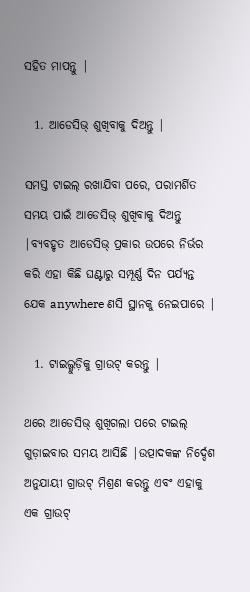ସହିତ ମାପନ୍ତୁ |

  1. ଆଡେସିଭ୍ ଶୁଖିବାକୁ ଦିଅନ୍ତୁ |

ସମସ୍ତ ଟାଇଲ୍ ରଖାଯିବା ପରେ, ପରାମର୍ଶିତ ସମୟ ପାଇଁ ଆଡେସିଭ୍ ଶୁଖିବାକୁ ଦିଅନ୍ତୁ |ବ୍ୟବହୃତ ଆଡେସିଭ୍ ପ୍ରକାର ଉପରେ ନିର୍ଭର କରି ଏହା କିଛି ଘଣ୍ଟାରୁ ସମ୍ପୂର୍ଣ୍ଣ ଦିନ ପର୍ଯ୍ୟନ୍ତ ଯେକ anywhere ଣସି ସ୍ଥାନକୁ ନେଇପାରେ |

  1. ଟାଇଲ୍ଗୁଡ଼ିକୁ ଗ୍ରାଉଟ୍ କରନ୍ତୁ |

ଥରେ ଆଡେସିଭ୍ ଶୁଖିଗଲା ପରେ ଟାଇଲ୍ ଗୁଡ଼ାଇବାର ସମୟ ଆସିଛି |ଉତ୍ପାଦକଙ୍କ ନିର୍ଦ୍ଦେଶ ଅନୁଯାୟୀ ଗ୍ରାଉଟ୍ ମିଶ୍ରଣ କରନ୍ତୁ ଏବଂ ଏହାକୁ ଏକ ଗ୍ରାଉଟ୍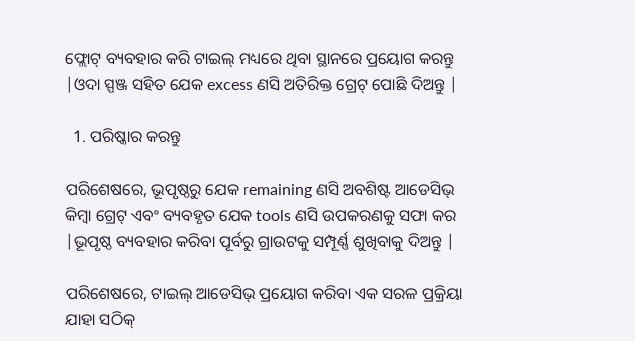ଫ୍ଲୋଟ୍ ବ୍ୟବହାର କରି ଟାଇଲ୍ ମଧ୍ୟରେ ଥିବା ସ୍ଥାନରେ ପ୍ରୟୋଗ କରନ୍ତୁ |ଓଦା ସ୍ପଞ୍ଜ ସହିତ ଯେକ excess ଣସି ଅତିରିକ୍ତ ଗ୍ରେଟ୍ ପୋଛି ଦିଅନ୍ତୁ |

  1. ପରିଷ୍କାର କରନ୍ତୁ

ପରିଶେଷରେ, ଭୂପୃଷ୍ଠରୁ ଯେକ remaining ଣସି ଅବଶିଷ୍ଟ ଆଡେସିଭ୍ କିମ୍ବା ଗ୍ରେଟ୍ ଏବଂ ବ୍ୟବହୃତ ଯେକ tools ଣସି ଉପକରଣକୁ ସଫା କର |ଭୂପୃଷ୍ଠ ବ୍ୟବହାର କରିବା ପୂର୍ବରୁ ଗ୍ରାଉଟକୁ ସମ୍ପୂର୍ଣ୍ଣ ଶୁଖିବାକୁ ଦିଅନ୍ତୁ |

ପରିଶେଷରେ, ଟାଇଲ୍ ଆଡେସିଭ୍ ପ୍ରୟୋଗ କରିବା ଏକ ସରଳ ପ୍ରକ୍ରିୟା ଯାହା ସଠିକ୍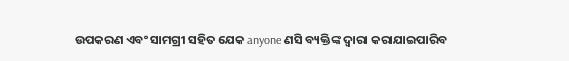ଉପକରଣ ଏବଂ ସାମଗ୍ରୀ ସହିତ ଯେକ anyone ଣସି ବ୍ୟକ୍ତିଙ୍କ ଦ୍ୱାରା କରାଯାଇପାରିବ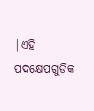|ଏହି ପଦକ୍ଷେପଗୁଡିକ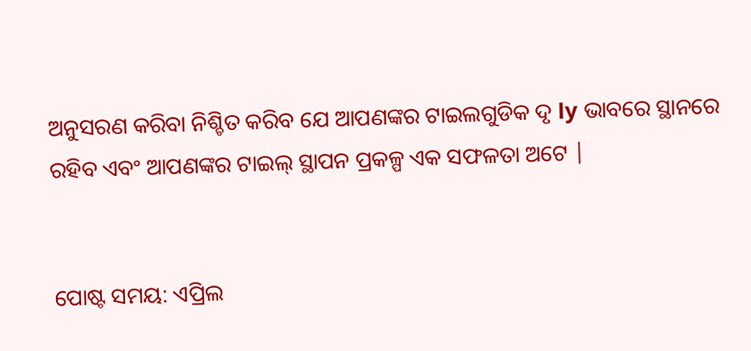ଅନୁସରଣ କରିବା ନିଶ୍ଚିତ କରିବ ଯେ ଆପଣଙ୍କର ଟାଇଲଗୁଡିକ ଦୃ ly ଭାବରେ ସ୍ଥାନରେ ରହିବ ଏବଂ ଆପଣଙ୍କର ଟାଇଲ୍ ସ୍ଥାପନ ପ୍ରକଳ୍ପ ଏକ ସଫଳତା ଅଟେ |


ପୋଷ୍ଟ ସମୟ: ଏପ୍ରିଲ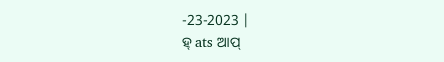-23-2023 |
ହ୍ ats ଆପ୍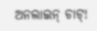ଅନଲାଇନ୍ ଚାଟ୍!